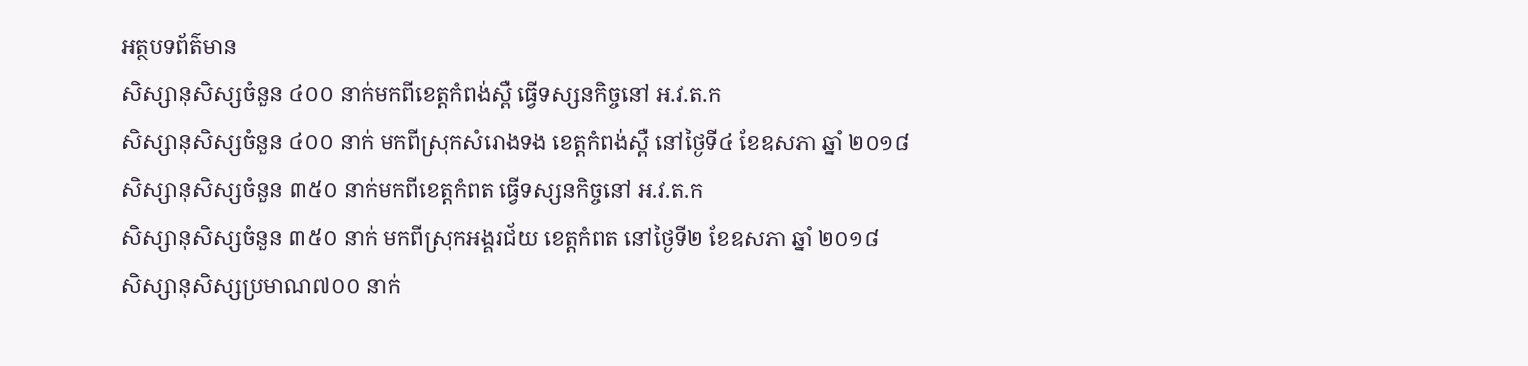អត្ថបទព័ត៌មាន
សិស្សានុសិស្សចំនួន ៤០០ នាក់មកពីខេត្តកំពង់ស្ពឺ ធ្វើទស្សនកិច្ចនៅ អ.វ.ត.ក
សិស្សានុសិស្សចំនួន ៤០០ នាក់ មកពីស្រុកសំរោងទង ខេត្តកំពង់ស្ពឺ នៅថ្ងៃទី៤ ខែឧសភា ឆ្នាំ ២០១៨
សិស្សានុសិស្សចំនួន ៣៥០ នាក់មកពីខេត្តកំពត ធ្វើទស្សនកិច្ចនៅ អ.វ.ត.ក
សិស្សានុសិស្សចំនួន ៣៥០ នាក់ មកពីស្រុកអង្គរជ័យ ខេត្តកំពត នៅថ្ងៃទី២ ខែឧសភា ឆ្នាំ ២០១៨
សិស្សានុសិស្សប្រមាណ៧០០ នាក់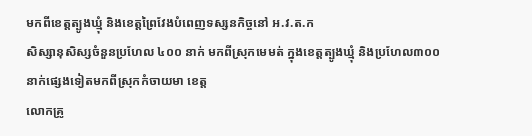មកពីខេត្តត្បូងឃ្មុំ និងខេត្តព្រៃវែងបំពេញទស្សនកិច្ចនៅ អ.វ.ត.ក
សិស្សានុសិស្សចំនួនប្រហែល ៤០០ នាក់ មកពីស្រុកមេមត់ ក្នុងខេត្តត្បូងឃ្មុំ និងប្រហែល៣០០នាក់ផ្សេងទៀតមកពីស្រុកកំចាយមា ខេត្ត
លោកគ្រូ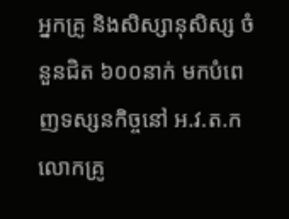អ្នកគ្រូ និងសិស្សានុសិស្ស ចំនួនជិត ៦០០នាក់ មកបំពេញទស្សនកិច្ចនៅ អ.វ.ត.ក
លោកគ្រូ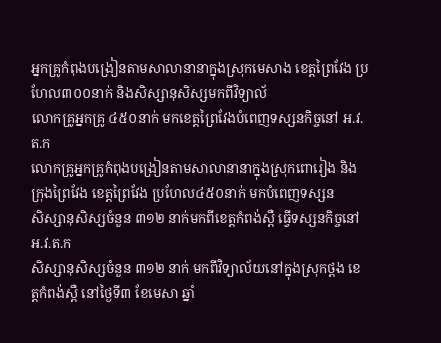អ្នកគ្រូកំពុងបង្រៀនតាមសាលានានាក្នុងស្រុកមេសាង ខេត្ដព្រៃវែង ប្រហែល៣០០នាក់ និងសិស្សានុសិស្សមកពីវិទ្យាល័
លោកគ្រូអ្នកគ្រូ ៤៥០នាក់ មកខេត្តព្រៃវែងបំពេញទស្សនកិច្ចនៅ អ.វ.ត.ក
លោកគ្រូអ្នកគ្រូកំពុងបង្រៀនតាមសាលានានាក្នុងស្រុកពោរៀង និងក្រុងព្រៃវែង ខេត្ដព្រៃវែង ប្រហែល៤៥០នាក់ មកបំពេញទស្សន
សិស្សានុសិស្សចំនួន ៣១២ នាក់មកពីខេត្តកំពង់ស្ពឺ ធ្វើទស្សនកិច្ចនៅ អ.វ.ត.ក
សិស្សានុសិស្សចំនួន ៣១២ នាក់ មកពីវិទ្យាល័យនៅក្នុងស្រុកថ្ពង ខេត្តកំពង់ស្ពឺ នៅថ្ងៃទី៣ ខែមេសា ឆ្នាំ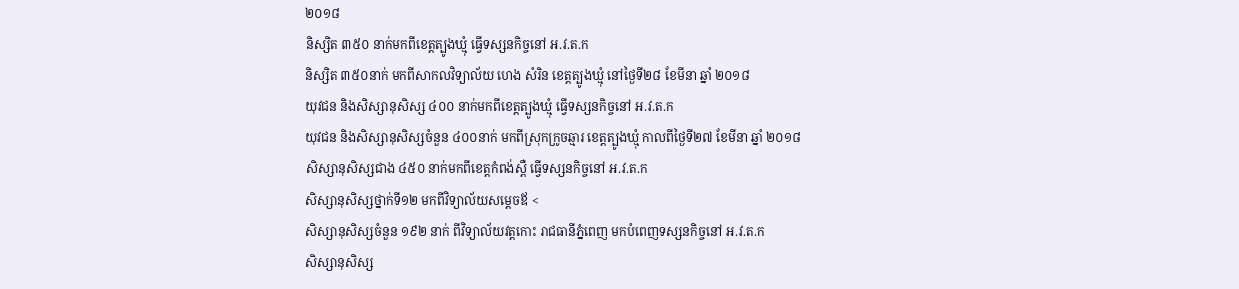២០១៨
និស្សិត ៣៥០ នាក់មកពីខេត្តត្បូងឃ្មុំ ធ្វើទស្សនកិច្ចនៅ អ.វ.ត.ក
និស្សិត ៣៥០នាក់ មកពីសាកលវិទ្យាល័យ ហេង សំរិន ខេត្តត្បូងឃ្មុំ នៅថ្ងៃទី២៨ ខែមីនា ឆ្នាំ ២០១៨
យុវជន និងសិស្សានុសិស្ស ៤០០ នាក់មកពីខេត្តត្បូងឃ្មុំ ធ្វើទស្សនកិច្ចនៅ អ.វ.ត.ក
យុវជន និងសិស្សានុសិស្សចំនួន ៤០០នាក់ មកពីស្រុកក្រូចឆ្មារ ខេត្តត្បូងឃ្មុំ កាលពីថ្ងៃទី២៧ ខែមីនា ឆ្នាំ ២០១៨
សិស្សានុសិស្សជាង ៤៥០ នាក់មកពីខេត្តកំពង់ស្ពឺ ធ្វើទស្សនកិច្ចនៅ អ.វ.ត.ក
សិស្សានុសិស្សថ្នាក់ទី១២ មកពីវិទ្យាល័យសម្តេចឪ <
សិស្សានុសិស្សចំនួន ១៩២ នាក់ ពីវិទ្យាល័យវត្តកោះ រាជធានីភ្នំពេញ មកបំពេញទស្សនកិច្ចនៅ អ.វ.ត.ក
សិស្សានុសិស្ស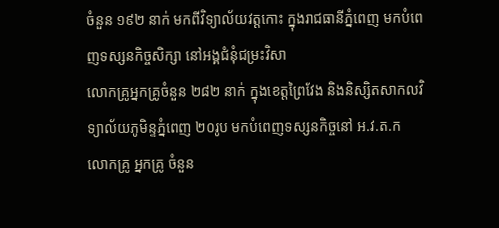ចំនួន ១៩២ នាក់ មកពីវិទ្យាល័យវត្តកោះ ក្នុងរាជធានីភ្នំពេញ មកបំពេញទស្សនកិច្ចសិក្សា នៅអង្គជំនុំជម្រះវិសា
លោកគ្រូអ្នកគ្រូចំនួន ២៨២ នាក់ ក្នុងខេត្តព្រៃវែង និងនិស្សិតសាកលវិទ្យាល័យភូមិន្ទភ្នំពេញ ២០រូប មកបំពេញទស្សនកិច្ចនៅ អ.វ.ត.ក
លោកគ្រូ អ្នកគ្រូ ចំនួន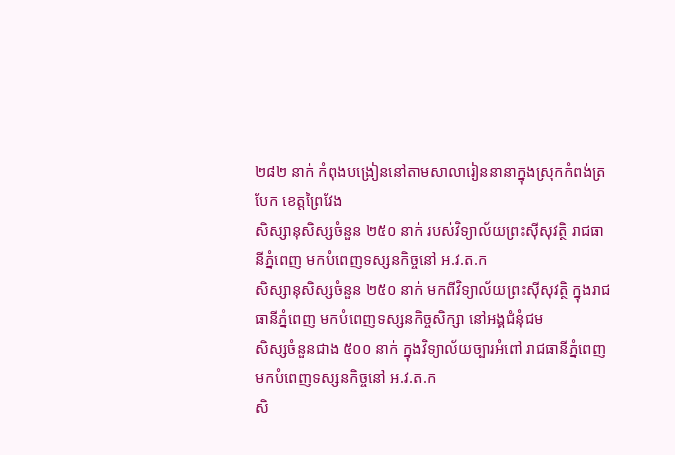២៨២ នាក់ កំពុងបង្រៀននៅតាមសាលារៀននានាក្នុងស្រុកកំពង់ត្របែក ខេត្តព្រៃវែង
សិស្សានុសិស្សចំនួន ២៥០ នាក់ របស់វិទ្យាល័យព្រះស៊ីសុវត្ថិ រាជធានីភ្នំពេញ មកបំពេញទស្សនកិច្ចនៅ អ.វ.ត.ក
សិស្សានុសិស្សចំនួន ២៥០ នាក់ មកពីវិទ្យាល័យព្រះស៊ីសុវត្ថិ ក្នុងរាជធានីភ្នំពេញ មកបំពេញទស្សនកិច្ចសិក្សា នៅអង្គជំនុំជម
សិស្សចំនួនជាង ៥០០ នាក់ ក្នុងវិទ្យាល័យច្បារអំពៅ រាជធានីភ្នំពេញ មកបំពេញទស្សនកិច្ចនៅ អ.វ.ត.ក
សិ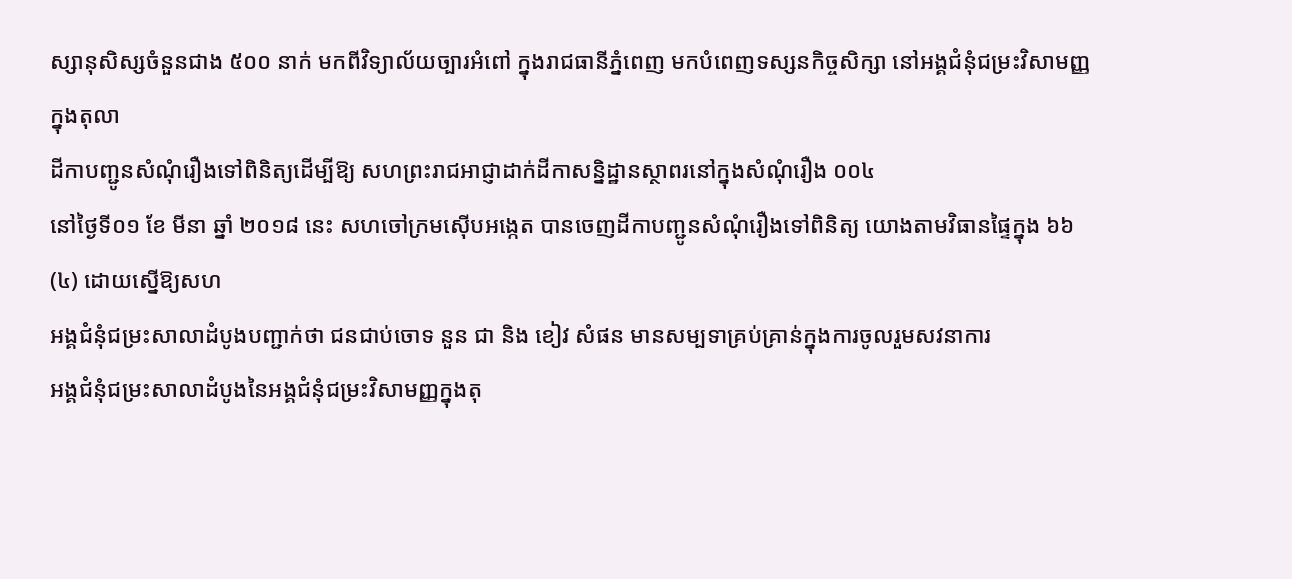ស្សានុសិស្សចំនួនជាង ៥០០ នាក់ មកពីវិទ្យាល័យច្បារអំពៅ ក្នុងរាជធានីភ្នំពេញ មកបំពេញទស្សនកិច្ចសិក្សា នៅអង្គជំនុំជម្រះវិសាមញ្ញក្នុងតុលា
ដីកាបញ្ជូនសំណុំរឿងទៅពិនិត្យដើម្បីឱ្យ សហព្រះរាជអាជ្ញាដាក់ដីកាសន្និដ្ឋានស្ថាពរនៅក្នុងសំណុំរឿង ០០៤
នៅថ្ងៃទី០១ ខែ មីនា ឆ្នាំ ២០១៨ នេះ សហចៅក្រមស៊ើបអង្កេត បានចេញដីកាបញ្ជូនសំណុំរឿងទៅពិនិត្យ យោងតាមវិធានផ្ទៃក្នុង ៦៦(៤) ដោយស្នើឱ្យសហ
អង្គជំនុំជម្រះសាលាដំបូងបញ្ជាក់ថា ជនជាប់ចោទ នួន ជា និង ខៀវ សំផន មានសម្បទាគ្រប់គ្រាន់ក្នុងការចូលរួមសវនាការ
អង្គជំនុំជម្រះសាលាដំបូងនៃអង្គជំនុំជម្រះវិសាមញ្ញក្នុងតុ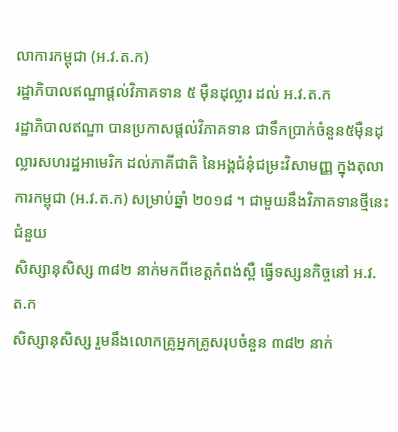លាការកម្ពុជា (អ.វ.ត.ក)
រដ្ឋាភិបាលឥណ្ឌាផ្ដល់វិភាគទាន ៥ ម៉ឺនដុល្លារ ដល់ អ.វ.ត.ក
រដ្ឋាភិបាលឥណ្ឌា បានប្រកាសផ្តល់វិភាគទាន ជាទឹកប្រាក់ចំនួន៥ម៉ឺនដុល្លារសហរដ្ឋអាមេរិក ដល់ភាគីជាតិ នៃអង្គជំនុំជម្រះវិសាមញ្ញ ក្នុងតុលាការកម្ពុជា (អ.វ.ត.ក) សម្រាប់ឆ្នាំ ២០១៨ ។ ជាមួយនឹងវិភាគទានថ្មីនេះ ជំនួយ
សិស្សានុសិស្ស ៣៨២ នាក់មកពីខេត្តកំពង់ស្ពឺ ធ្វើទស្សនកិច្ចនៅ អ.វ.ត.ក
សិស្សានុសិស្ស រួមនឹងលោកគ្រូអ្នកគ្រូសរុបចំនួន ៣៨២ នាក់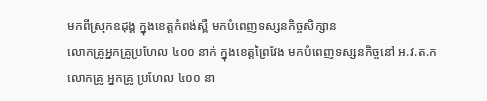មកពីស្រុកឧដុង្គ ក្នុងខេត្តកំពង់ស្ពឺ មកបំពេញទស្សនកិច្ចសិក្សាន
លោកគ្រូអ្នកគ្រូប្រហែល ៤០០ នាក់ ក្នុងខេត្តព្រៃវែង មកបំពេញទស្សនកិច្ចនៅ អ.វ.ត.ក
លោកគ្រូ អ្នកគ្រូ ប្រហែល ៤០០ នា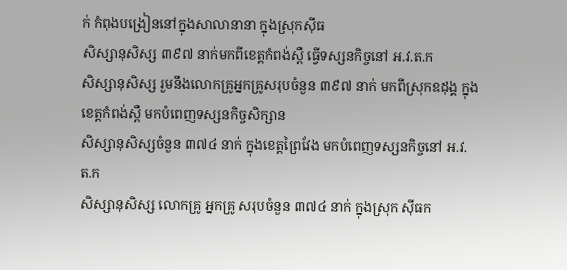ក់ កំពុងបង្រៀននៅក្នុងសាលានានា ក្នុងស្រុកស៊ីធ
សិស្សានុសិស្ស ៣៩៧ នាក់មកពីខេត្តកំពង់ស្ពឺ ធ្វើទស្សនកិច្ចនៅ អ.វ.ត.ក
សិស្សានុសិស្ស រួមនឹងលោកគ្រូអ្នកគ្រូសរុបចំនួន ៣៩៧ នាក់ មកពីស្រុកឧដុង្គ ក្នុងខេត្តកំពង់ស្ពឺ មកបំពេញទស្សនកិច្ចសិក្សាន
សិស្សានុសិស្សចំនួន ៣៧៤ នាក់ ក្នុងខេត្តព្រៃវែង មកបំពេញទស្សនកិច្ចនៅ អ.វ.ត.ក
សិស្សានុសិស្ស លោកគ្រូ អ្នកគ្រូ សរុបចំនួន ៣៧៤ នាក់ ក្នុងស្រុក ស៊ីធក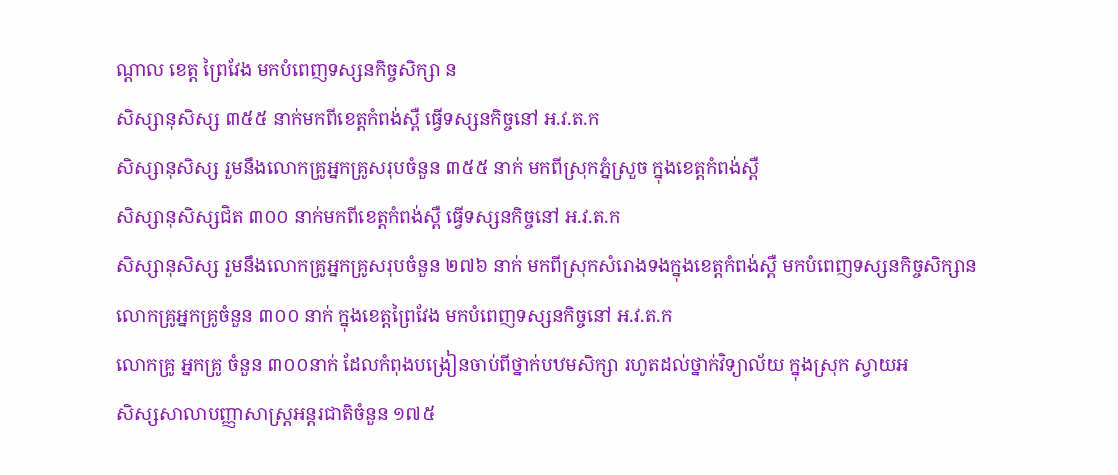ណ្ដាល ខេត្ត ព្រៃវែង មកបំពេញទស្សនកិច្ចសិក្សា ន
សិស្សានុសិស្ស ៣៥៥ នាក់មកពីខេត្តកំពង់ស្ពឺ ធ្វើទស្សនកិច្ចនៅ អ.វ.ត.ក
សិស្សានុសិស្ស រួមនឹងលោកគ្រូអ្នកគ្រូសរុបចំនួន ៣៥៥ នាក់ មកពីស្រុកភ្នំស្រួច ក្នុងខេត្តកំពង់ស្ពឺ
សិស្សានុសិស្សជិត ៣០០ នាក់មកពីខេត្តកំពង់ស្ពឺ ធ្វើទស្សនកិច្ចនៅ អ.វ.ត.ក
សិស្សានុសិស្ស រួមនឹងលោកគ្រូអ្នកគ្រូសរុបចំនួន ២៧៦ នាក់ មកពីស្រុកសំរោងទងក្នុងខេត្តកំពង់ស្ពឺ មកបំពេញទស្សនកិច្ចសិក្សាន
លោកគ្រូអ្នកគ្រូចំនួន ៣០០ នាក់ ក្នុងខេត្តព្រៃវែង មកបំពេញទស្សនកិច្ចនៅ អ.វ.ត.ក
លោកគ្រូ អ្នកគ្រូ ចំនួន ៣០០នាក់ ដែលកំពុងបង្រៀនចាប់ពីថ្នាក់បឋមសិក្សា រហូតដល់ថ្នាក់វិទ្យាល័យ ក្នុងស្រុក ស្វាយអ
សិស្សសាលាបញ្ញាសាស្ដ្រអន្ដរជាតិចំនួន ១៧៥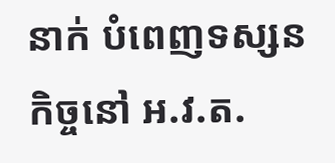នាក់ បំពេញទស្សនកិច្ចនៅ អ.វ.ត.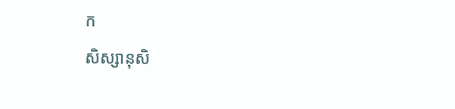ក
សិស្សានុសិ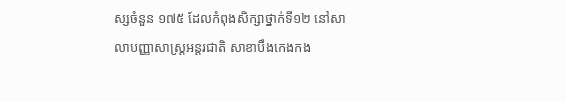ស្សចំនួន ១៧៥ ដែលកំពុងសិក្សាថ្នាក់ទី១២ នៅសាលាបញ្ញាសាស្ដ្រអន្ដរជាតិ សាខាបឹងកេងកង